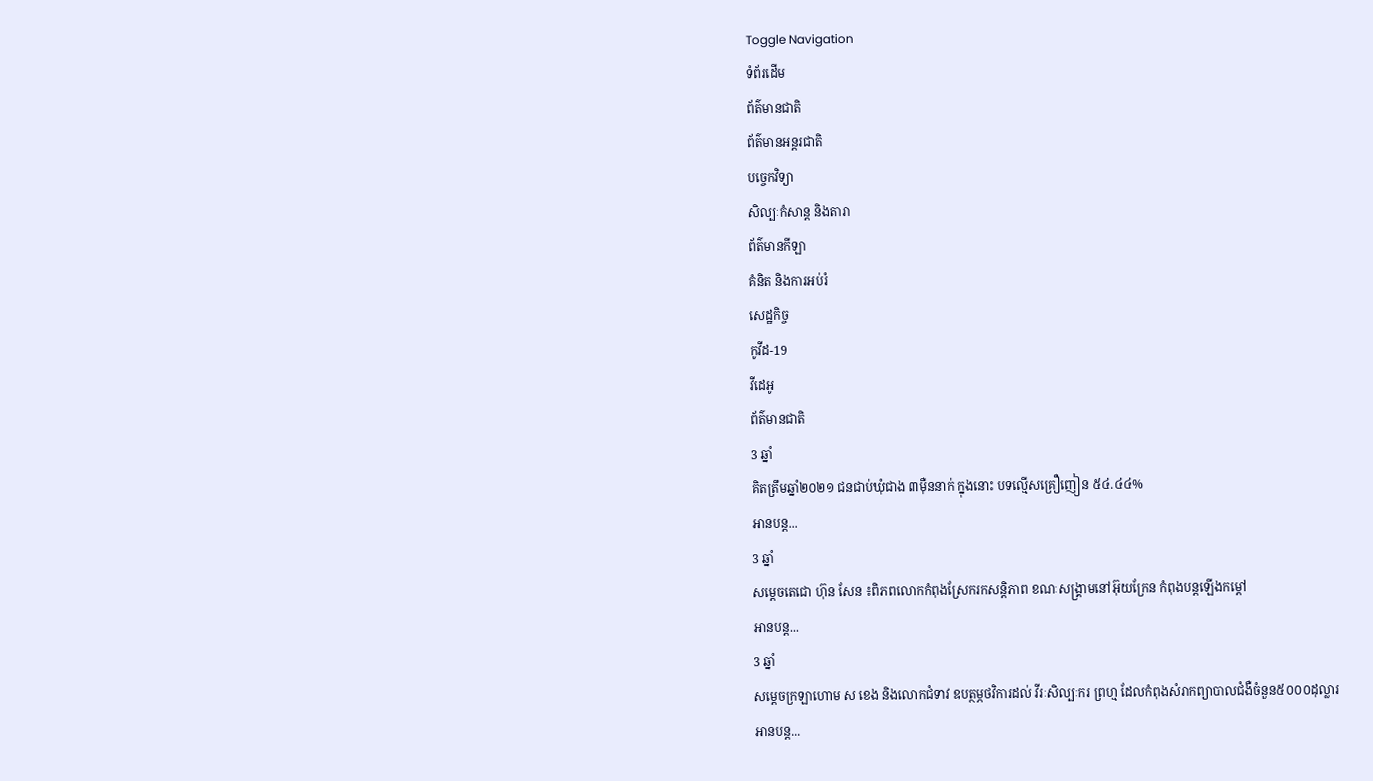Toggle Navigation
ទំព័រដើម
ព័ត៌មានជាតិ
ព័ត៌មានអន្តរជាតិ
បច្ចេកវិទ្យា
សិល្បៈកំសាន្ត និងតារា
ព័ត៌មានកីឡា
គំនិត និងការអប់រំ
សេដ្ឋកិច្ច
កូវីដ-19
វីដេអូ
ព័ត៌មានជាតិ
3 ឆ្នាំ
គិតត្រឹមឆ្នាំ២០២១ ជនជាប់ឃុំជាង ៣ម៉ឺននាក់ ក្នុងនោះ បទល្មើសគ្រឿញៀន ៥៤.៤៤%
អានបន្ត...
3 ឆ្នាំ
សម្ដេចតេជោ ហ៊ុន សែន ៖ពិភពលោកកំពុងស្រែករកសន្តិភាព ខណៈសង្គ្រាមនៅអ៊ុយក្រែន កំពុងបន្តឡើងកម្ដៅ
អានបន្ត...
3 ឆ្នាំ
សម្ដេចក្រឡាហោម ស ខេង និងលោកជំទាវ ឧបត្ថម្ភថវិការដល់ វីរៈសិល្បៈករ ព្រហ្ម ដែលកំពុងសំរាកព្យាបាលជំងឺចំនួន៥០០០ដុល្លារ
អានបន្ត...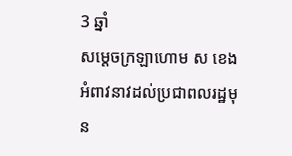3 ឆ្នាំ
សម្ដេចក្រឡាហោម ស ខេង អំពាវនាវដល់ប្រជាពលរដ្ឋមុន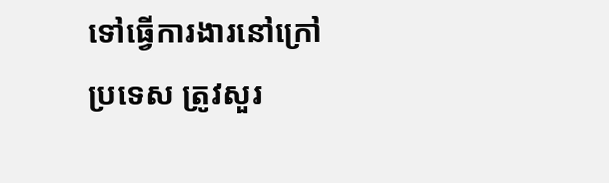ទៅធ្វើការងារនៅក្រៅប្រទេស ត្រូវសួរ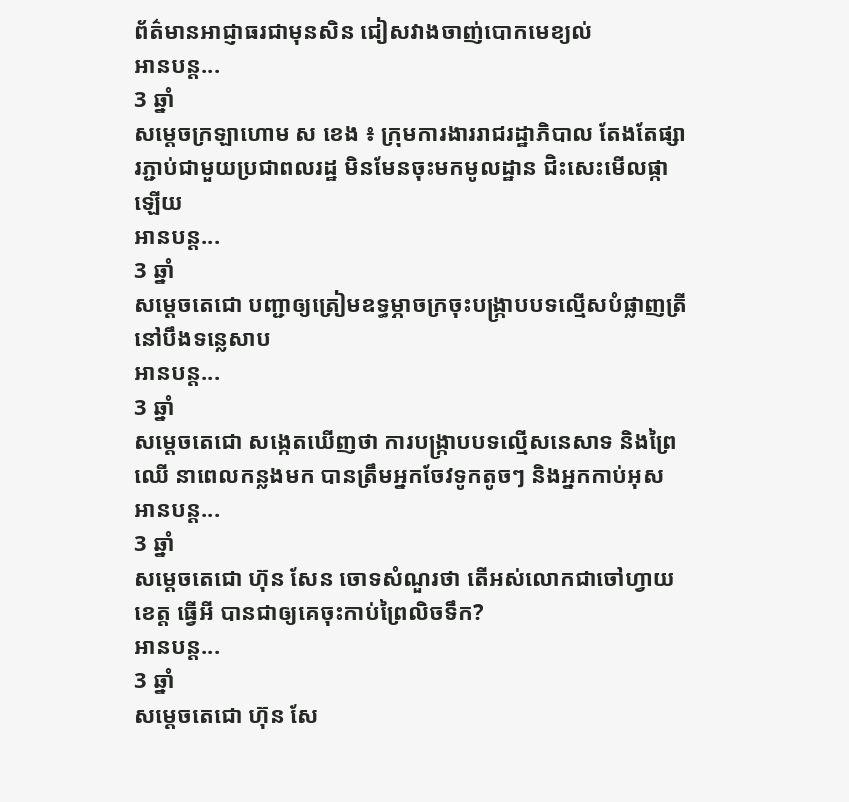ព័ត៌មានអាជ្ញាធរជាមុនសិន ជៀសវាងចាញ់បោកមេខ្យល់
អានបន្ត...
3 ឆ្នាំ
សម្ដេចក្រឡាហោម ស ខេង ៖ ក្រុមការងាររាជរដ្ឋាភិបាល តែងតែផ្សារភ្ជាប់ជាមួយប្រជាពលរដ្ឋ មិនមែនចុះមកមូលដ្ឋាន ជិះសេះមើលផ្កាឡើយ
អានបន្ត...
3 ឆ្នាំ
សម្តេចតេជោ បញ្ជាឲ្យត្រៀមឧទ្ធម្ភាចក្រចុះបង្ក្រាបបទល្មើសបំផ្លាញត្រី នៅបឹងទន្លេសាប
អានបន្ត...
3 ឆ្នាំ
សម្ដេចតេជោ សង្កេតឃើញថា ការបង្ក្រាបបទល្មើសនេសាទ និងព្រៃឈើ នាពេលកន្លងមក បានត្រឹមអ្នកចែវទូកតូចៗ និងអ្នកកាប់អុស
អានបន្ត...
3 ឆ្នាំ
សម្តេចតេជោ ហ៊ុន សែន ចោទសំណួរថា តើអស់លោកជាចៅហ្វាយខេត្ត ធ្វើអី បានជាឲ្យគេចុះកាប់ព្រៃលិចទឹក?
អានបន្ត...
3 ឆ្នាំ
សម្ដេចតេជោ ហ៊ុន សែ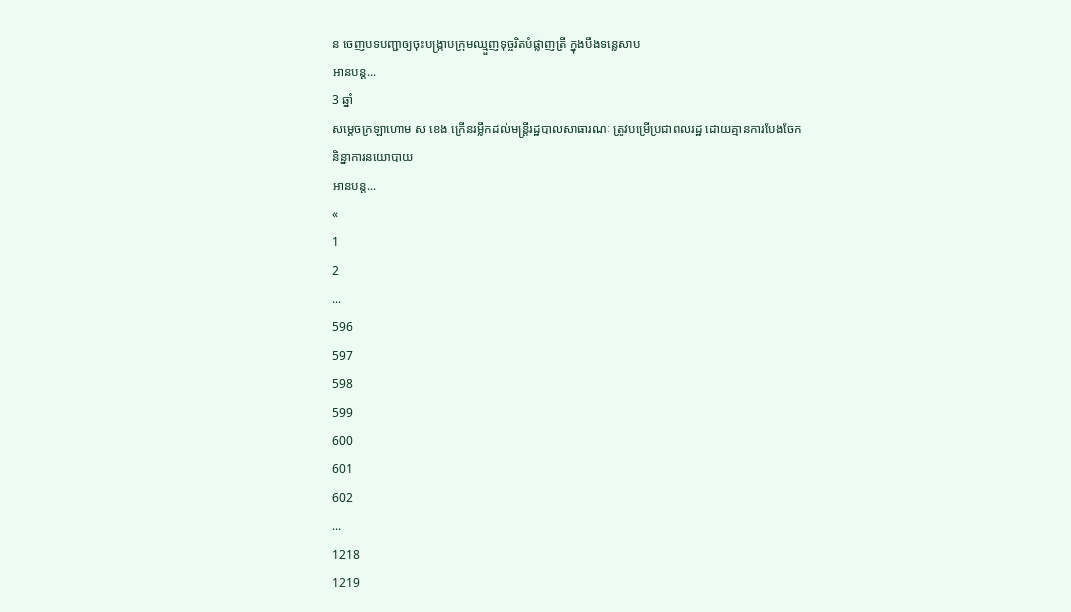ន ចេញបទបញ្ជាឲ្យចុះបង្រ្កាបក្រុមឈ្មួញទុច្ចរិតបំផ្លាញត្រី ក្នុងបឹងទន្លេសាប
អានបន្ត...
3 ឆ្នាំ
សម្តេចក្រឡាហោម ស ខេង ក្រើនរម្លឹកដល់មន្ត្រីរដ្ឋបាលសាធារណៈ ត្រូវបម្រើប្រជាពលរដ្ឋ ដោយគ្មានការបែងចែកនិន្នាការនយោបាយ
អានបន្ត...
«
1
2
...
596
597
598
599
600
601
602
...
1218
1219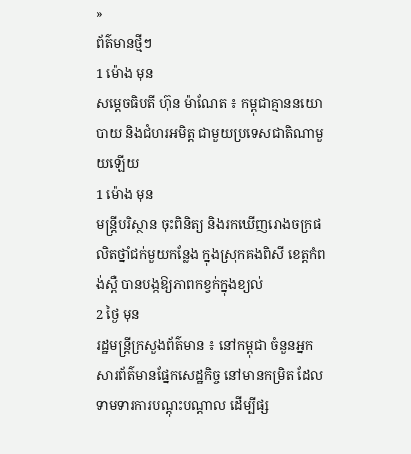»
ព័ត៌មានថ្មីៗ
1 ម៉ោង មុន
សម្តេចធិបតី ហ៊ុន ម៉ាណែត ៖ កម្ពុជាគ្មាននយោបាយ និងជំហរអមិត្ត ជាមួយប្រទេសជាតិណាមួយឡើយ
1 ម៉ោង មុន
មន្រ្តីបរិស្ថាន ចុះពិនិត្យ និងរកឃើញរោងចក្រផលិតថ្នាំជក់មួយកន្លែង ក្នុងស្រុកគងពិសី ខេត្តកំពង់ស្ពឺ បានបង្កឱ្យភាពកខ្វក់ក្នុងខ្យល់
2 ថ្ងៃ មុន
រដ្ឋមន្ត្រីក្រសួងព័ត៌មាន ៖ នៅកម្ពុជា ចំនួនអ្នកសារព័ត៌មានផ្នែកសេដ្ឋកិច្ច នៅមានកម្រិត ដែលទាមទារការបណ្តុះបណ្តាល ដើម្បីផ្ស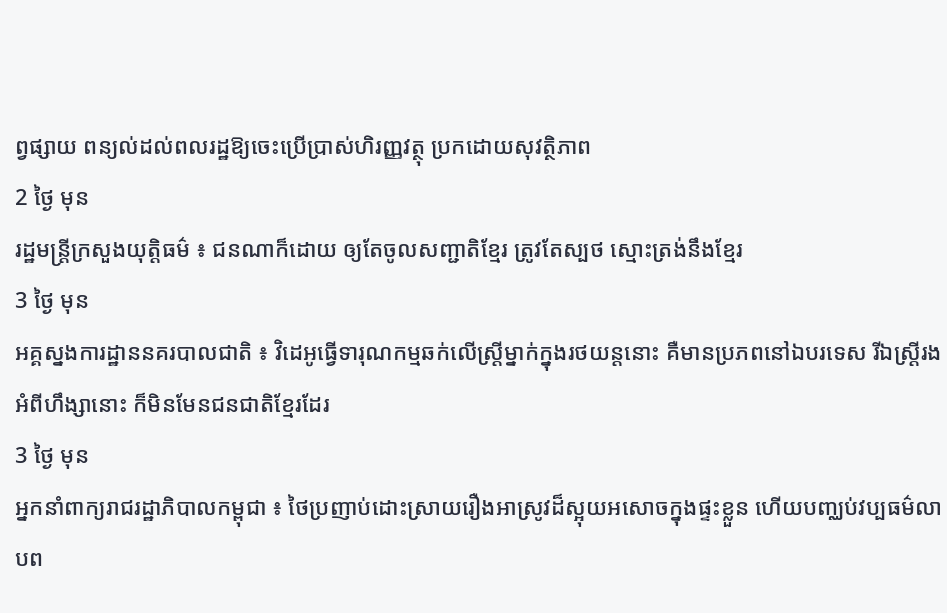ព្វផ្សាយ ពន្យល់ដល់ពលរដ្ឋឱ្យចេះប្រើប្រាស់ហិរញ្ញវត្ថុ ប្រកដោយសុវត្ថិភាព
2 ថ្ងៃ មុន
រដ្ឋមន្រ្តីក្រសួងយុត្តិធម៌ ៖ ជនណាក៏ដោយ ឲ្យតែចូលសញ្ជាតិខ្មែរ ត្រូវតែស្បថ ស្មោះត្រង់នឹងខ្មែរ
3 ថ្ងៃ មុន
អគ្គស្នងការដ្ឋាននគរបាលជាតិ ៖ វិដេអូធ្វើទារុណកម្មឆក់លើស្ដ្រីម្នាក់ក្នុងរថយន្ដនោះ គឺមានប្រភពនៅឯបរទេស រីឯស្រ្តីរងអំពីហឹង្សានោះ ក៏មិនមែនជនជាតិខ្មែរដែរ
3 ថ្ងៃ មុន
អ្នកនាំពាក្យរាជរដ្ឋាភិបាលកម្ពុជា ៖ ថៃប្រញាប់ដោះស្រាយរឿងអាស្រូវដ៏ស្អុយអសោចក្នុងផ្ទះខ្លួន ហើយបញ្ឈប់វប្បធម៌លាបព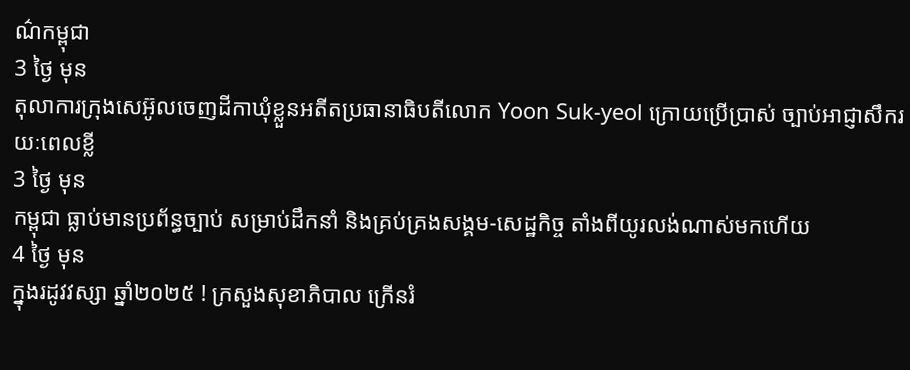ណ៌កម្ពុជា
3 ថ្ងៃ មុន
តុលាការក្រុងសេអ៊ូលចេញដីកាឃុំខ្លួនអតីតប្រធានាធិបតីលោក Yoon Suk-yeol ក្រោយប្រើប្រាស់ ច្បាប់អាជ្ញាសឹករយៈពេលខ្លី
3 ថ្ងៃ មុន
កម្ពុជា ធ្លាប់មានប្រព័ន្ធច្បាប់ សម្រាប់ដឹកនាំ និងគ្រប់គ្រងសង្គម-សេដ្ឋកិច្ច តាំងពីយូរលង់ណាស់មកហើយ
4 ថ្ងៃ មុន
ក្នុងរដូវវស្សា ឆ្នាំ២០២៥ ! ក្រសួងសុខាភិបាល ក្រើនរំ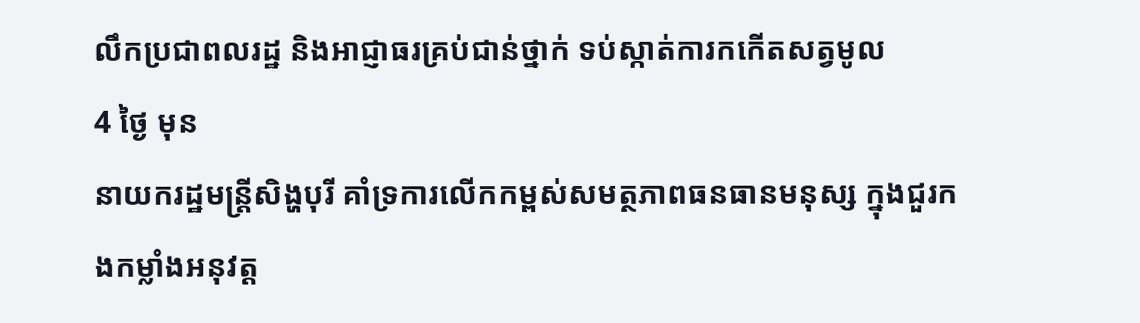លឹកប្រជាពលរដ្ឋ និងអាជ្ញាធរគ្រប់ជាន់ថ្នាក់ ទប់ស្កាត់ការកកើតសត្វមូល
4 ថ្ងៃ មុន
នាយករដ្ឋមន្ដ្រីសិង្ហបុរី គាំទ្រការលើកកម្ពស់សមត្ថភាពធនធានមនុស្ស ក្នុងជួរកងកម្លាំងអនុវត្ត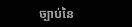ច្បាប់នៃ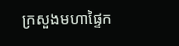ក្រសួងមហាផ្ទៃក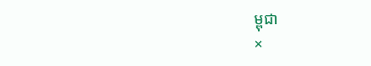ម្ពុជា
×